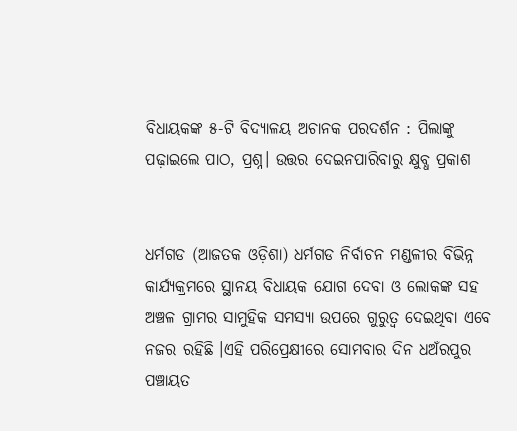ବିଧାୟକଙ୍କ ୫-ଟି ବିଦ୍ୟାଳୟ ଅଚାନକ ପରଦର୍ଶନ : ପିଲାଙ୍କୁ ପଢ଼ାଇଲେ ପାଠ, ପ୍ରଶ୍ନ। ଉତ୍ତର ଦେଇନପାରିବାରୁ କ୍ଷୁବ୍ଧ ପ୍ରକାଶ


ଧର୍ମଗଡ (ଆଜତକ ଓଡ଼ିଶା) ଧର୍ମଗଡ ନିର୍ବାଚନ ମଣ୍ଡଳୀର ବିଭିନ୍ନ କାର୍ଯ୍ୟକ୍ରମରେ ସ୍ଥାନୟ ବିଧାୟକ ଯୋଗ ଦେବା ଓ ଲୋକଙ୍କ ସହ ଅଞ୍ଚଳ ଗ୍ରାମର ସାମୁହିକ ସମସ୍ୟା ଉପରେ ଗୁରୁତ୍ଵ ଦେଇଥିବା ଏବେ ନଜର ରହିଛି ।ଏହି ପରିପ୍ରେକ୍ଷୀରେ ସୋମବାର ଦିନ ଧଅଁରପୁର ପଞ୍ଚାୟତ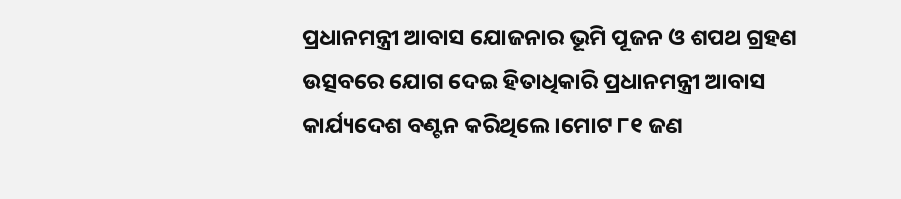ପ୍ରଧାନମନ୍ତ୍ରୀ ଆବାସ ଯୋଜନାର ଭୂମି ପୂଜନ ଓ ଶପଥ ଗ୍ରହଣ ଉତ୍ସବରେ ଯୋଗ ଦେଇ ହିତାଧିକାରି ପ୍ରଧାନମନ୍ତ୍ରୀ ଆବାସ କାର୍ଯ୍ୟଦେଶ ବଣ୍ଟନ କରିଥିଲେ ।ମୋଟ ୮୧ ଜଣ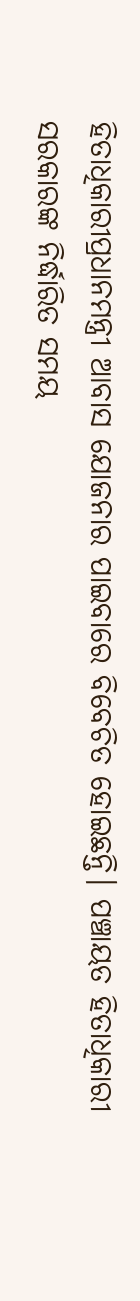ହିତାଧିକାରୀପ୍ରଧାନମନ୍ତ୍ରୀ ଆବାସ ଯୋଜନାର ପାଇବାରେ ବିବେଚିତ ହୋଇଛନ୍ତି। ପଞ୍ଚାୟତ ହିତାଧିକାରୀ ସରକାରଙ୍କ ନିର୍ଦ୍ଧାରିତ ସମୟ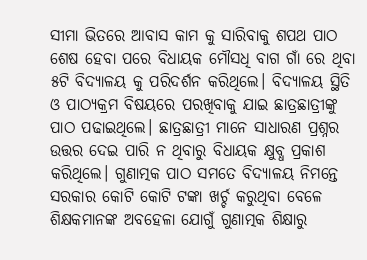ସୀମା ଭିତରେ ଆବାସ କାମ କୁ ସାରିବାକୁ ଶପଥ ପାଠ ଶେଷ ହେବା ପରେ ବିଧାୟକ ମୌସଧି ବାଗ ଗାଁ ରେ ଥିବା ୫ଟି ବିଦ୍ୟାଳୟ କୁ ପରିଦର୍ଶନ କରିଥିଲେ। ବିଦ୍ୟାଳୟ ସ୍ଥିତି ଓ ପାଠ୍ୟକ୍ରମ ବିଷୟରେ ପରଖିବାକୁ ଯାଇ ଛାତ୍ରଛାତ୍ରୀଙ୍କୁ ପାଠ ପଢାଇଥିଲେ। ଛାତ୍ରଛାତ୍ରୀ ମାନେ ସାଧାରଣ ପ୍ରଶ୍ନର ଉତ୍ତର ଦେଇ ପାରି ନ ଥିବାରୁ ବିଧାୟକ କ୍ଷୁବ୍ଧ ପ୍ରକାଶ କରିଥିଲେ। ଗୁଣାତ୍ମକ ପାଠ ସମତେ ବିଦ୍ୟାଳୟ ନିମନ୍ତେ ସରକାର କୋଟି କୋଟି ଟଙ୍କା ଖର୍ଚ୍ଚ କରୁଥିବା ବେଳେ ଶିକ୍ଷକମାନଙ୍କ ଅବହେଳା ଯୋଗୁଁ ଗୁଣାତ୍ମକ ଶିକ୍ଷାରୁ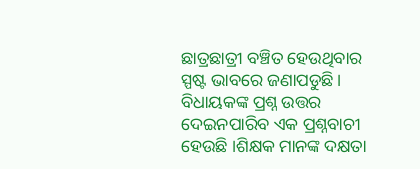ଛାତ୍ରଛାତ୍ରୀ ବଞ୍ଚିତ ହେଉଥିବାର ସ୍ପଷ୍ଟ ଭାବରେ ଜଣାପଡୁଛି। ବିଧାୟକଙ୍କ ପ୍ରଶ୍ନ ଉତ୍ତର ଦେଇନପାରିବ ଏକ ପ୍ରଶ୍ନବାଚୀ ହେଉଛି ।ଶିକ୍ଷକ ମାନଙ୍କ ଦକ୍ଷତା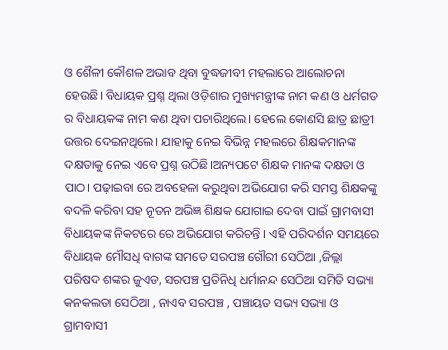ଓ ଶୈଳୀ କୌଶଳ ଅଭାବ ଥିବା ବୁଦ୍ଧଜୀବୀ ମହଲାରେ ଆଲୋଚନା ହେଉଛି। ବିଧାୟକ ପ୍ରଶ୍ନ ଥିଲା ଓଡ଼ିଶାର ମୁଖ୍ୟମନ୍ତ୍ରୀଙ୍କ ନାମ କଣ ଓ ଧର୍ମଗଡ ର ବିଧାୟକଙ୍କ ନାମ କଣ ଥିବା ପଚାରିଥିଲେ। ହେଲେ କୋଣସି ଛାତ୍ର ଛାତ୍ରୀ ଉତ୍ତର ଦେଇନଥିଲେ। ଯାହାକୁ ନେଇ ବିଭିନ୍ନ ମହଲରେ ଶିକ୍ଷକମାନଙ୍କ ଦକ୍ଷତାକୁ ନେଇ ଏବେ ପ୍ରଶ୍ନ ଉଠିଛି।ଅନ୍ୟପଟେ ଶିକ୍ଷକ ମାନଙ୍କ ଦକ୍ଷତା ଓ ପାଠ। ପଢ଼ାଇବା ରେ ଅବହେଳା କରୁଥିବା ଅଭିଯୋଗ କରି ସମସ୍ତ ଶିକ୍ଷକଙ୍କୁ ବଦଳି କରିବା ସହ ନୂତନ ଅଭିଜ୍ଞ ଶିକ୍ଷକ ଯୋଗାଇ ଦେବା ପାଇଁ ଗ୍ରାମବାସୀ ବିଧାୟକଙ୍କ ନିକଟରେ ରେ ଅଭିଯୋଗ କରିଚନ୍ତି । ଏହି ପରିଦର୍ଶନ ସମୟରେ ବିଧାୟକ ମୌସଧି ବାଗଙ୍କ ସମତେ ସରପଞ୍ଚ ଗୌରୀ ସେଠିଆ ,ଜିଲ୍ଲା ପରିଷଦ ଶଙ୍କର ଜୁଏଡ, ସରପଞ୍ଚ ପ୍ରତିନିଧି ଧର୍ମାନନ୍ଦ ସେଠିଆ ସମିତି ସଭ୍ୟା କନକଲତା ସେଠିଆ , ନାଏବ ସରପଞ୍ଚ , ପଞ୍ଚାୟତ ସଭ୍ୟ ସଭ୍ୟା ଓ ଗ୍ରାମବାସୀ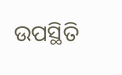ଉପସ୍ଥିତି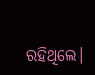ରହିଥିଲେ।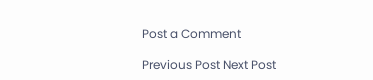Post a Comment

Previous Post Next Post